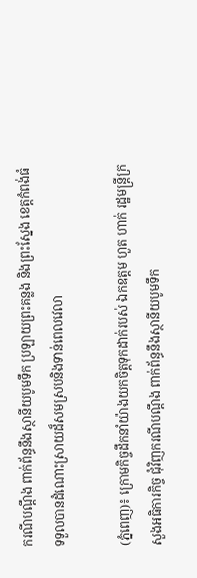ករណីបណ្តឹង ពាក់ព័ន្ធនឹងស្ថានីយបូមទឹក ប្រឡាយព្រះគន្លង និងព្រះស្នែង ខេត្តកំពង់ធំ ទទួលបានដំណោះស្រាយដ៏សមស្របនិងទាន់ពេលវេលា

(ភ្នំពេញ)៖ ក្រោមកិច្ចដឹកនាំយ៉ាងយកចិត្តទុកដាក់របស់ ឯកឧត្តម ហួត ហាក់ រដ្ឋមន្ត្រីក្រសួងអធិការកិច្ច ជុំវិញករណីបណ្តឹង ពាក់ព័ន្ធនឹងស្ថានីយបូមទឹក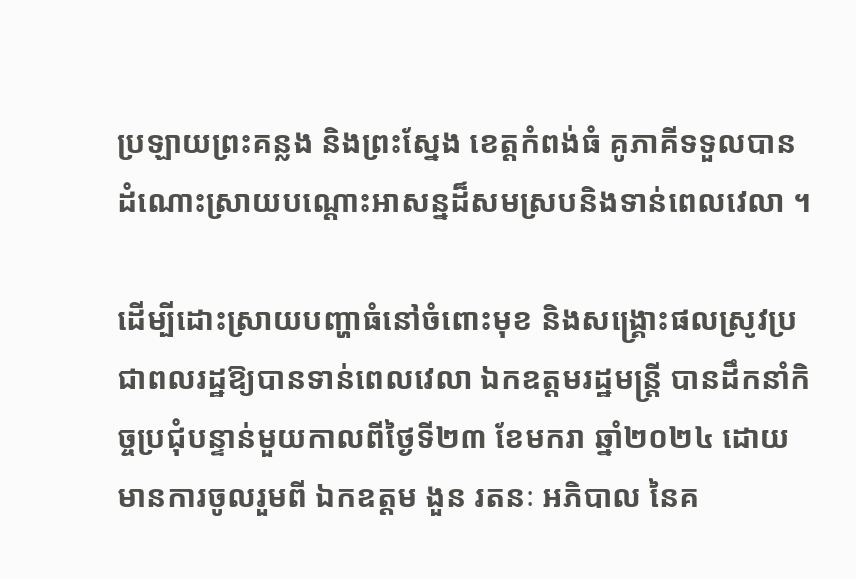ប្រឡាយព្រះគន្លង និងព្រះស្នែង ខេត្តកំពង់ធំ គូភាគីទទួលបានដំណោះស្រាយបណ្ដោះអាសន្នដ៏សមស្របនិងទាន់ពេលវេលា ។

ដើម្បីដោះស្រាយបញ្ហាធំនៅចំពោះមុខ និងសង្គ្រោះផលស្រូវប្រជាពលរដ្ឋឱ្យបានទាន់ពេលវេលា ឯកឧត្តមរដ្ឋមន្ត្រី បានដឹកនាំកិច្ចប្រជុំបន្ទាន់មួយកាលពីថ្ងៃទី២៣ ខែមករា ឆ្នាំ២០២៤ ដោយមានការចូលរួមពី ឯកឧត្តម ងួន រតនៈ អភិបាល នៃគ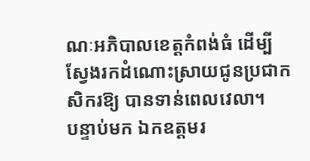ណៈអភិបាលខេត្តកំពង់ធំ ដើម្បីស្វែងរកដំណោះស្រាយជូនប្រជាកសិករឱ្យ បានទាន់ពេលវេលា។
បន្ទាប់មក ឯកឧត្តមរ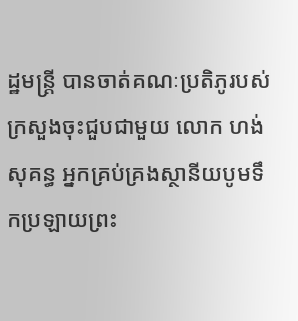ដ្ឋមន្ត្រី បានចាត់គណៈប្រតិភូរបស់ក្រសួងចុះជួបជាមួយ លោក ហង់ សុគន្ធ អ្នកគ្រប់គ្រងស្ថានីយបូមទឹកប្រឡាយព្រះ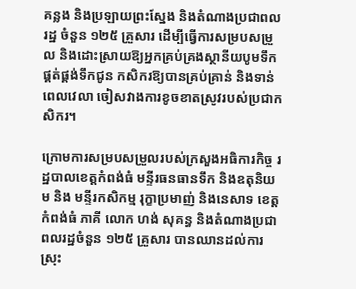គន្លង និងប្រឡាយព្រះស្នែង និងតំណាងប្រជាពលរដ្ឋ ចំនួន ១២៥ គ្រួសារ ដើម្បីធ្វើការសម្របសម្រួល និងដោះស្រាយឱ្យអ្នកគ្រប់គ្រងស្ថានីយបូមទឹក ផ្គត់ផ្គង់ទឹកជូន កសិករឱ្យបានគ្រប់គ្រាន់ និងទាន់ពេលវេលា ចៀសវាងការខូចខាតស្រូវរបស់ប្រជាកសិករ។

ក្រោមការសម្របសម្រួលរបស់ក្រសួងអធិការកិច្ច រដ្ឋបាលខេត្តកំពង់ធំ មន្ទីរធនធានទឹក និងឧតុនិយម និង មន្ទីរកសិកម្ម រុក្ខាប្រមាញ់ និងនេសាទ ខេត្តកំពង់ធំ ភាគី លោក ហង់ សុគន្ធ និងតំណាងប្រជាពលរដ្ឋចំនួន ១២៥ គ្រួសារ បានឈានដល់ការស្រុះ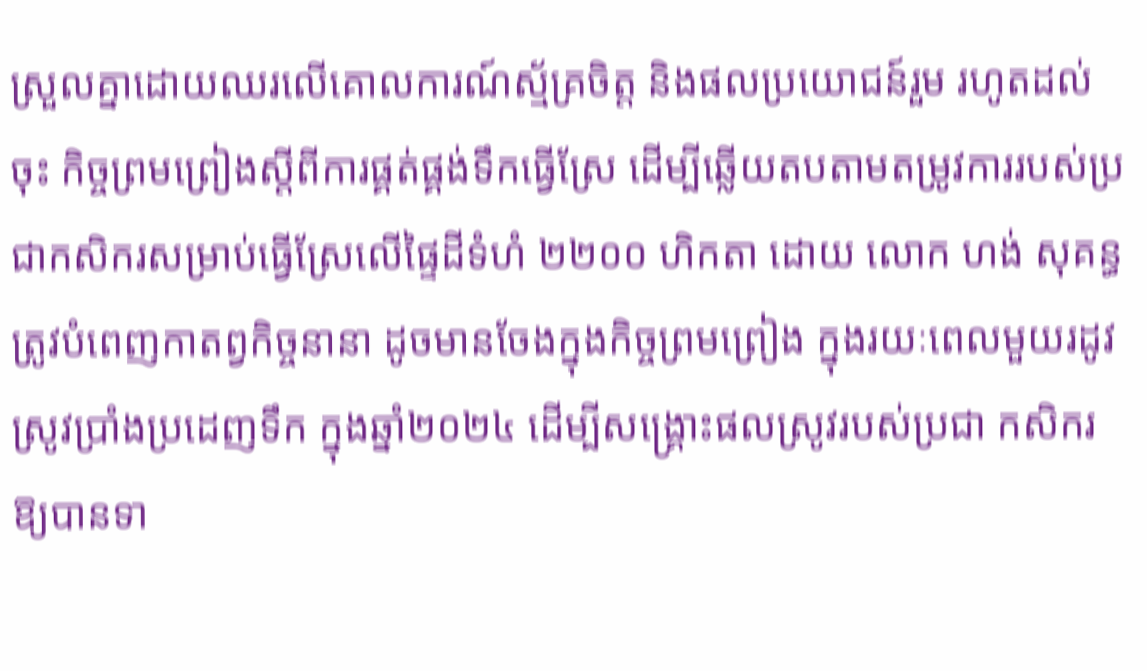ស្រួលគ្នាដោយឈរលើគោលការណ៍ស្ម័គ្រចិត្ត និងផលប្រយោជន៍រួម រហូតដល់ចុះ កិច្ចព្រមព្រៀងស្តីពីការផ្គត់ផ្គង់ទឹកធ្វើស្រែ ដើម្បីឆ្លើយតបតាមតម្រូវការរបស់ប្រជាកសិករសម្រាប់ធ្វើស្រែលើផ្ទៃដីទំហំ ២២០០ ហិកតា ដោយ លោក ហង់ សុគន្ធ ត្រូវបំពេញកាតព្វកិច្ចនានា ដូចមានចែងក្នុងកិច្ចព្រមព្រៀង ក្នុងរយៈពេលមួយរដូវ ស្រូវប្រាំងប្រដេញទឹក ក្នុងឆ្នាំ២០២៤ ដើម្បីសង្គ្រោះផលស្រូវរបស់ប្រជា កសិករ ឱ្យបានទា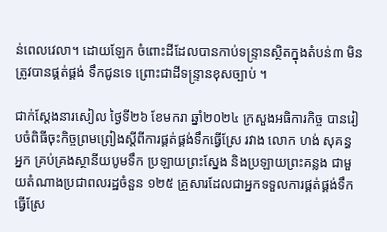ន់ពេលវេលា។ ដោយឡែក ចំពោះដីដែលបានកាប់ទន្ទ្រានស្ថិតក្នុងតំបន់៣ មិនត្រូវបានផ្គត់ផ្គង់ ទឹកជូនទេ ព្រោះជាដីទន្ទ្រានខុសច្បាប់ ។

ជាក់ស្តែងនារសៀល ថ្ងៃទី២៦ ខែមករា ឆ្នាំ២០២៤ ក្រសួងអធិការកិច្ច បានរៀបចំពិធីចុះកិច្ចព្រមព្រៀងស្តីពីការផ្គត់ផ្គង់ទឹកធ្វើស្រែ រវាង លោក ហង់ សុគន្ធ អ្នក គ្រប់គ្រងស្ថានីយបូមទឹក ប្រឡាយព្រះស្នែង និងប្រឡាយព្រះគន្លង ជាមួយតំណាងប្រជាពលរដ្ឋចំនួន ១២៥ គ្រួសារដែលជាអ្នកទទួលការផ្គត់ផ្គង់ទឹកធ្វើស្រែ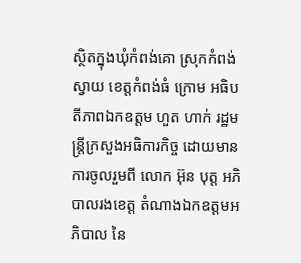ស្ថិតក្នុងឃុំកំពង់គោ ស្រុកកំពង់ស្វាយ ខេត្តកំពង់ធំ ក្រោម អធិបតីភាពឯកឧត្តម ហួត ហាក់ រដ្ឋមន្ត្រីក្រសួងអធិការកិច្ច ដោយមានការចូលរួមពី លោក អ៊ុន បុត្ត អភិបាលរងខេត្ត តំណាងឯកឧត្តមអភិបាល នៃ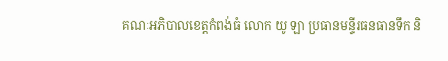គណៈអភិបាលខេត្តកំពង់ធំ លោក យូ ឡា ប្រធានមន្ទីរធនធានទឹក និ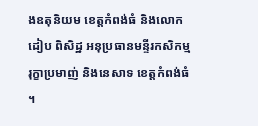ងឧតុនិយម ខេត្តកំពង់ធំ និងលោក ដៀប ពិសិដ្ឋ អនុប្រធានមន្ទីរកសិកម្ម រុក្ខាប្រមាញ់ និងនេសាទ ខេត្តកំពង់ធំ ។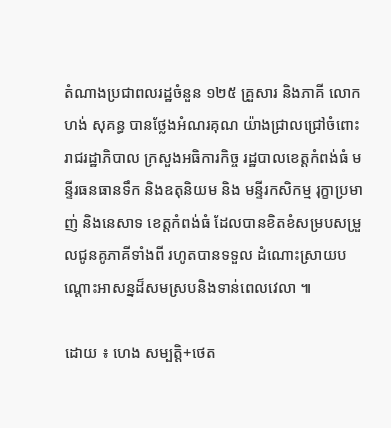តំណាងប្រជាពលរដ្ឋចំនួន ១២៥ គ្រួសារ និងភាគី លោក ហង់ សុគន្ធ បានថ្លែងអំណរគុណ យ៉ាងជ្រាលជ្រៅចំពោះរាជរដ្ឋាភិបាល ក្រសួងអធិការកិច្ច រដ្ឋបាលខេត្តកំពង់ធំ មន្ទីរធនធានទឹក និងឧតុនិយម និង មន្ទីរកសិកម្ម រុក្ខាប្រមាញ់ និងនេសាទ ខេត្តកំពង់ធំ ដែលបានខិតខំសម្របសម្រួលជូនគូភាគីទាំងពី រហូតបានទទួល ដំណោះស្រាយបណ្ដោះអាសន្នដ៏សមស្របនិងទាន់ពេលវេលា ៕

ដោយ ៖ ហេង សម្បត្តិ+ថេត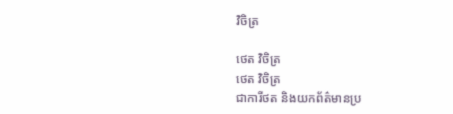វិចិត្រ

ថេត វិចិត្រ
ថេត វិចិត្រ
ជាការីថត និងយកព័ត៌មានប្រ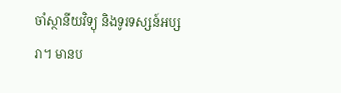ចាំស្ថានីយវិទ្យុ និងទូរទស្សន៍អប្សរា។ មានប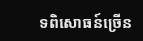ទពិសោធន៍ច្រើន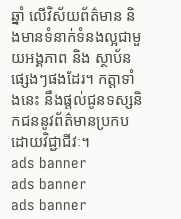ឆ្នាំ លើវិស័យព័ត៌មាន និងមានទំនាក់ទំនងល្អជាមួយអង្គភាព និង ស្ថាប័នផ្សេងៗផងដែរ។ កត្តាទាំងនេះ នឹងផ្ដល់ជូនទស្សនិកជននូវព័ត៌មានប្រកបដោយវិជ្ជាជីវៈ។
ads banner
ads banner
ads banner